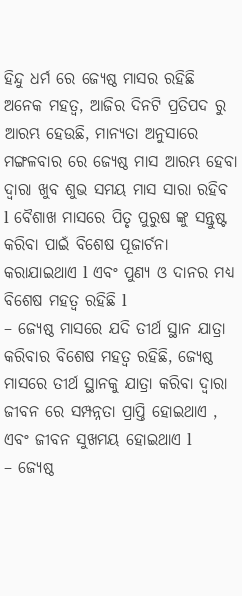ହିନ୍ଦୁ ଧର୍ମ ରେ ଜ୍ୟେଷ୍ଠ ମାସର ରହିଛି ଅନେକ ମହତ୍ୱ, ଆଜିର ଦିନଟି ପ୍ରତିପଦ ରୁ ଆରମ୍ଭ ହେଉଛି, ମାନ୍ୟତା ଅନୁସାରେ ମଙ୍ଗଳବାର ରେ ଜ୍ୟେଷ୍ଠ ମାସ ଆରମ୍ଭ ହେବା ଦ୍ୱାରା ଖୁବ ଶୁଭ ସମୟ ମାସ ସାରା ରହିବ l ବୈଶାଖ ମାସରେ ପିତୃ ପୁରୁଷ ଙ୍କୁ ସନ୍ତୁଷ୍ଟ କରିବା ପାଇଁ ବିଶେଷ ପୂଜାର୍ଚନା କରାଯାଇଥାଏ l ଏବଂ ପୁଣ୍ୟ ଓ ଦାନର ମଧ୍ୟ ବିଶେଷ ମହତ୍ୱ ରହିଛି l
– ଜ୍ୟେଷ୍ଠ ମାସରେ ଯଦି ତୀର୍ଥ ସ୍ଥାନ ଯାତ୍ରା କରିବାର ବିଶେଷ ମହତ୍ୱ ରହିଛି, ଜ୍ୟେଷ୍ଠ ମାସରେ ତୀର୍ଥ ସ୍ଥାନକୁ ଯାତ୍ରା କରିବା ଦ୍ୱାରା ଜୀବନ ରେ ସମ୍ପନ୍ନତା ପ୍ରାପ୍ତି ହୋଇଥାଏ , ଏବଂ ଜୀବନ ସୁଖମୟ ହୋଇଥାଏ l
– ଜ୍ୟେଷ୍ଠ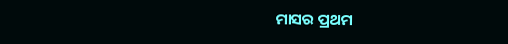ମାସର ପ୍ରଥମ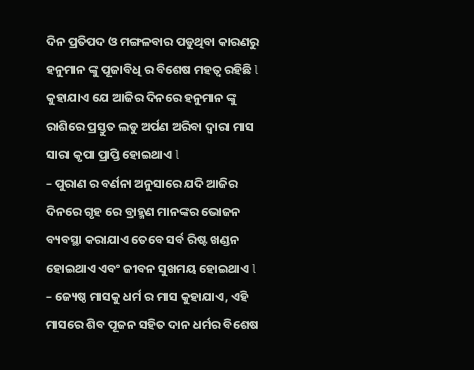ଦିନ ପ୍ରତିପଦ ଓ ମଙ୍ଗଳବାର ପଡୁଥିବା କାରଣରୁ ହନୁମାନ ଙ୍କୁ ପୂଜାବିଧି ର ବିଶେଷ ମହତ୍ୱ ରହିଛି l କୁହାଯାଏ ଯେ ଆଜିର ଦିନରେ ହନୁମାନ ଙ୍କୁ ରାଶିରେ ପ୍ରସ୍ତୁତ ଲଡୁ ଅର୍ପଣ ଅରିବା ଦ୍ୱାରା ମାସ ସାରା କୃପା ପ୍ରାପ୍ତି ହୋଇଥାଏ l
– ପୁରାଣ ର ବର୍ଣନା ଅନୁସାରେ ଯଦି ଆଜିର ଦିନରେ ଗୃହ ରେ ବ୍ରାହ୍ମଣ ମାନଙ୍କର ଭୋଜନ ବ୍ୟବସ୍ଥା କରାଯାଏ ତେବେ ସର୍ବ ରିଷ୍ଟ ଖଣ୍ଡନ ହୋଇଥାଏ ଏବଂ ଜୀବନ ସୁଖମୟ ହୋଇଥାଏ l
– ଜ୍ୟେଷ୍ଠ ମାସକୁ ଧର୍ମ ର ମାସ କୁହାଯାଏ, ଏହି ମାସରେ ଶିବ ପୂଜନ ସହିତ ଦାନ ଧର୍ମର ବିଶେଷ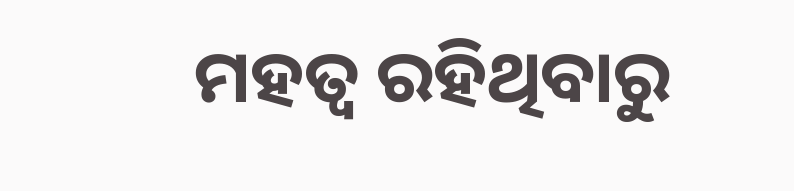ମହତ୍ୱ ରହିଥିବାରୁ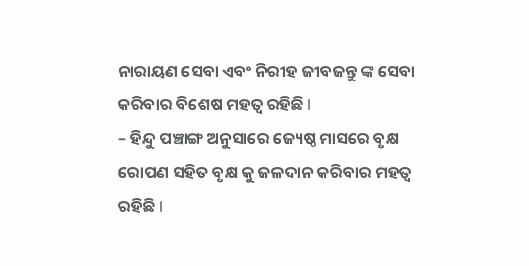ନାରାୟଣ ସେବା ଏବଂ ନିରୀହ ଜୀବଜନ୍ତୁ ଙ୍କ ସେବା କରିବାର ବିଶେଷ ମହତ୍ୱ ରହିଛି l
– ହିନ୍ଦୁ ପଞ୍ଚାଙ୍ଗ ଅନୁସାରେ ଜ୍ୟେଷ୍ଠ ମାସରେ ବୃକ୍ଷ ରୋପଣ ସହିତ ବୃକ୍ଷ କୁ ଜଳଦାନ କରିବାର ମହତ୍ୱ ରହିଛି l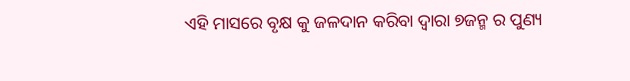ଏହି ମାସରେ ବୃକ୍ଷ କୁ ଜଳଦାନ କରିବା ଦ୍ୱାରା ୭ଜନ୍ମ ର ପୁଣ୍ୟ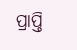ପ୍ରାପ୍ତି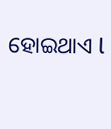ହୋଇଥାଏ l